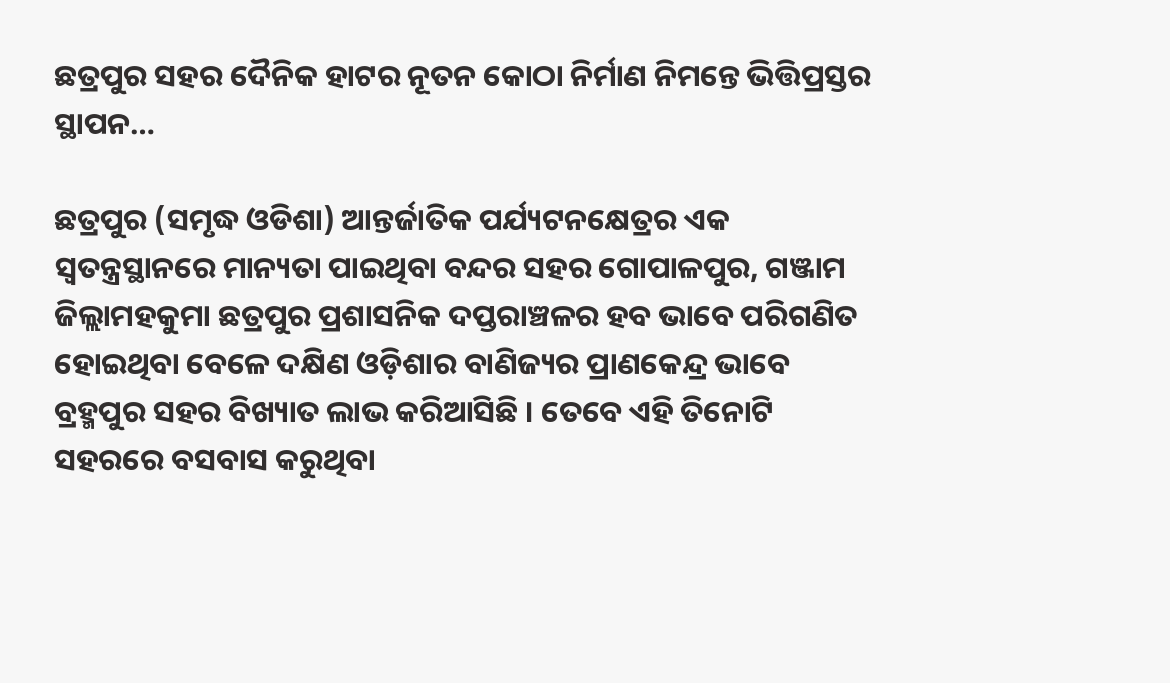ଛତ୍ରପୁର ସହର ଦୈନିକ ହାଟର ନୂତନ କୋଠା ନିର୍ମାଣ ନିମନ୍ତେ ଭିତ୍ତିପ୍ରସ୍ତର ସ୍ଥାପନ…

ଛତ୍ରପୁର (ସମୃଦ୍ଧ ଓଡିଶା) ଆନ୍ତର୍ଜାତିକ ପର୍ଯ୍ୟଟନକ୍ଷେତ୍ରର ଏକ ସ୍ୱତନ୍ତ୍ରସ୍ଥାନରେ ମାନ୍ୟତା ପାଇଥିବା ବନ୍ଦର ସହର ଗୋପାଳପୁର, ଗଞ୍ଜାମ ଜିଲ୍ଲାମହକୁମା ଛତ୍ରପୁର ପ୍ରଶାସନିକ ଦପ୍ତରାଞ୍ଚଳର ହବ ଭାବେ ପରିଗଣିତ ହୋଇଥିବା ବେଳେ ଦକ୍ଷିଣ ଓଡ଼ିଶାର ବାଣିଜ୍ୟର ପ୍ରାଣକେନ୍ଦ୍ର ଭାବେ ବ୍ରହ୍ମପୁର ସହର ବିଖ୍ୟାତ ଲାଭ କରିଆସିଛି । ତେବେ ଏହି ତିନୋଟି ସହରରେ ବସବାସ କରୁଥିବା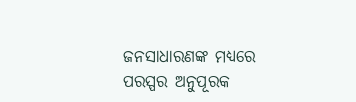ଜନସାଧାରଣଙ୍କ ମଧ୍ୟରେ ପରସ୍ପର ଅନୁପୂରକ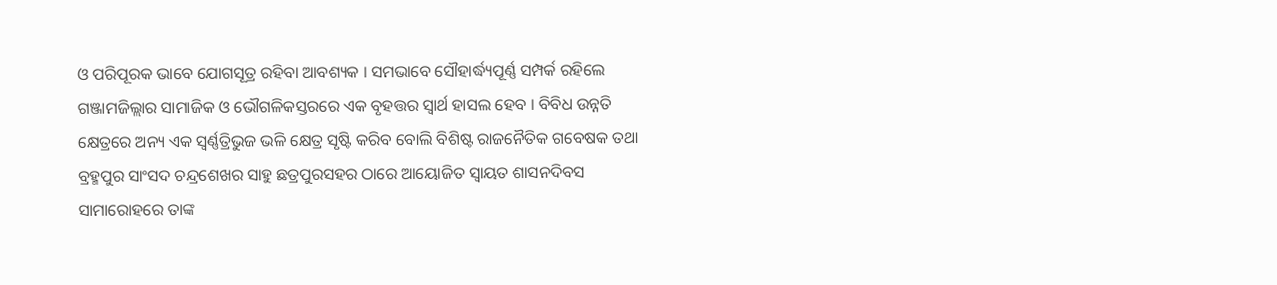ଓ ପରିପୂରକ ଭାବେ ଯୋଗସୂତ୍ର ରହିବା ଆବଶ୍ୟକ । ସମଭାବେ ସୌହାର୍ଦ୍ଧ୍ୟପୂର୍ଣ୍ଣ ସମ୍ପର୍କ ରହିଲେ ଗଞ୍ଜାମଜିଲ୍ଲାର ସାମାଜିକ ଓ ଭୌଗଳିକସ୍ତରରେ ଏକ ବୃହତ୍ତର ସ୍ୱାର୍ଥ ହାସଲ ହେବ । ବିବିଧ ଉନ୍ନତି କ୍ଷେତ୍ରରେ ଅନ୍ୟ ଏକ ସ୍ୱର୍ଣ୍ଣତ୍ରିଭୁଜ ଭଳି କ୍ଷେତ୍ର ସୃଷ୍ଟି କରିବ ବୋଲି ବିଶିଷ୍ଟ ରାଜନୈତିକ ଗବେଷକ ତଥା ବ୍ରହ୍ମପୁର ସାଂସଦ ଚନ୍ଦ୍ରଶେଖର ସାହୁ ଛତ୍ରପୁରସହର ଠାରେ ଆୟୋଜିତ ସ୍ୱାୟତ ଶାସନଦିବସ ସାମାରୋହରେ ତାଙ୍କ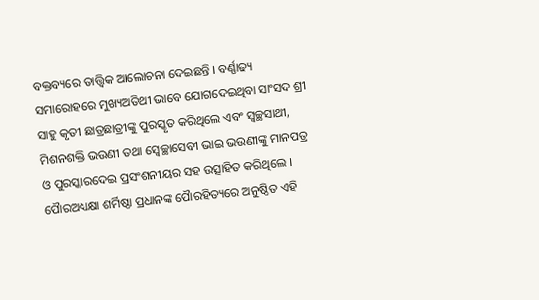ବକ୍ତବ୍ୟରେ ତାତ୍ତ୍ଵିକ ଆଲୋଚନା ଦେଇଛନ୍ତି । ବର୍ଣ୍ଣାଢ୍ୟ ସମାରୋହରେ ମୁଖ୍ୟଅତିଥୀ ଭାବେ ଯୋଗଦେଇଥିବା ସାଂସଦ ଶ୍ରୀ ସାହୁ କୃତୀ ଛାତ୍ରଛାତ୍ରୀଙ୍କୁ ପୁରସ୍କୃତ କରିଥିଲେ ଏବଂ ସ୍ୱଚ୍ଛସାଥୀ, ମିଶନଶକ୍ତି ଭଉଣୀ ତଥା ସ୍ବେଚ୍ଛାସେବୀ ଭାଇ ଭଉଣୀଙ୍କୁ ମାନପତ୍ର ଓ ପୁରସ୍କାରଦେଇ ପ୍ରସଂଶନୀୟର ସହ ଉତ୍ସାହିତ କରିଥିଲେ । ପୋୖରଅଧ୍ୟକ୍ଷା ଶର୍ମିଷ୍ଠା ପ୍ରଧାନଙ୍କ ପୋୖରହିତ୍ୟରେ ଅନୁଷ୍ଠିତ ଏହି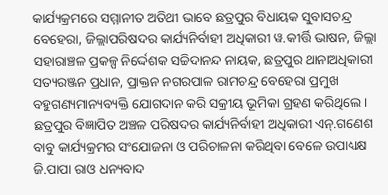କାର୍ଯ୍ୟକ୍ରମରେ ସମ୍ମାନୀତ ଅତିଥୀ ଭାବେ ଛତ୍ରପୁର ବିଧାୟକ ସୁବାସଚନ୍ଦ୍ର ବେହେରା, ଜିଲ୍ଲାପରିଷଦର କାର୍ଯ୍ୟନିର୍ବାହୀ ଅଧିକାରୀ ୱ.କୀର୍ତ୍ତି ଭାଷନ, ଜିଲ୍ଲା ସହାରାଞ୍ଚଳ ପ୍ରକଳ୍ପ ନିର୍ଦ୍ଦେଶକ ସଚ୍ଚିଦାନନ୍ଦ ନାୟକ, ଛତ୍ରପୁର ଥାନାଅଧିକାରୀ ସତ୍ୟରଞ୍ଜନ ପ୍ରଧାନ, ପ୍ରାକ୍ତନ ନଗରପାଳ ରାମଚନ୍ଦ୍ର ବେହେରା ପ୍ରମୁଖ ବହୁଗଣ୍ୟମାନ୍ୟବ୍ୟକ୍ତି ଯୋଗଦାନ କରି ସକ୍ରୀୟ ଭୂମିକା ଗ୍ରହଣ କରିଥିଲେ । ଛତ୍ରପୁର ବିଜ୍ଞାପିତ ଅଞ୍ଚଳ ପରିଷଦର କାର୍ଯ୍ୟନିର୍ବାହୀ ଅଧିକାରୀ ଏନ୍.ଗଣେଶ ବାବୁ କାର୍ଯ୍ୟକ୍ରମର ସଂଯୋଜନା ଓ ପରିଚାଳନା କରିଥିବା ବେଳେ ଉପାଧ୍ୟକ୍ଷ ଜି.ପାପା ରାଓ ଧନ୍ୟବାଦ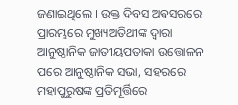ଜଣାଇଥିଲେ । ଉକ୍ତ ଦିବସ ଅଵସରରେ ପ୍ରାରମ୍ଭରେ ମୁଖ୍ୟଅତିଥୀଙ୍କ ଦ୍ଵାରା ଆନୁଷ୍ଠାନିକ ଜାତୀୟପତାକା ଉତ୍ତୋଳନ ପରେ ଆନୁଷ୍ଠାନିକ ସଭା, ସହରରେ ମହାପୁରୁଷଙ୍କ ପ୍ରତିମୂର୍ତ୍ତିରେ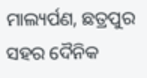ମାଲ୍ୟର୍ପଣ, ଛତ୍ରପୁର ସହର ଦୈନିକ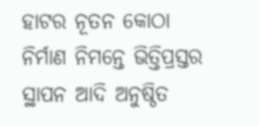ହାଟର ନୂତନ କୋଠା ନିର୍ମାଣ ନିମନ୍ତେ ଭିତ୍ତିପ୍ରସ୍ତର ସ୍ଥାପନ ଆଦି ଅନୁଷ୍ଠିତ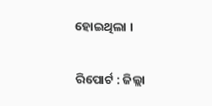ହୋଇଥିଲା ।

ରିପୋର୍ଟ : ଜିଲ୍ଲା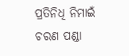ପ୍ରତିନିଧି ନିମାଇଁ ଚରଣ ପଣ୍ଡା